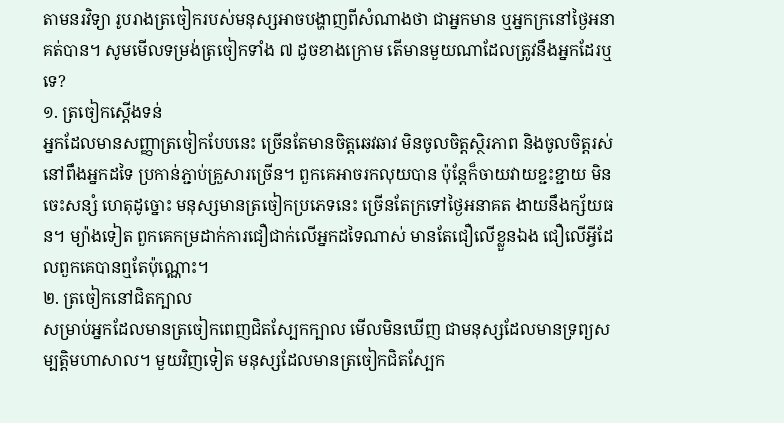តាមនរវិទ្យា រូបរាងត្រចៀករបស់មនុស្សអាចបង្ហាញពីសំណាងថា ជាអ្នកមាន ឬអ្នកក្រនៅថ្ងៃអនាគត់បាន។ សូមមើលទម្រង់ត្រចៀកទាំង ៧ ដូចខាងក្រោម តើមានមួយណាដែលត្រូវនឹងអ្នកដែរឬទេ?
១. ត្រចៀកស្ដើងទន់
អ្នកដែលមានសញ្ញាត្រចៀកបែបនេះ ច្រើនតែមានចិត្តឆេវឆាវ មិនចូលចិត្តស្ថិរភាព និងចូលចិត្តរស់នៅពឹងអ្នកដទៃ ប្រកាន់ភ្ជាប់គ្រួសារច្រើន។ ពួកគេអាចរកលុយបាន ប៉ុន្តែក៏ចាយវាយខ្ជះខ្ជាយ មិនចេះសន្សំ ហេតុដូច្នោះ មនុស្សមានត្រចៀកប្រភេទនេះ ច្រើនតែក្រទៅថ្ងៃអនាគត ងាយនឹងក្ស័យធន។ ម្យ៉ាងទៀត ពួកគេកម្រដាក់ការជឿជាក់លើអ្នកដទៃណាស់ មានតែជឿលើខ្លួនឯង ជឿលើអ្វីដែលពួកគេបានឮតែប៉ុណ្ណោះ។
២. ត្រចៀកនៅជិតក្បាល
សម្រាប់អ្នកដែលមានត្រចៀកពេញជិតស្បែកក្បាល មើលមិនឃើញ ជាមនុស្សដែលមានទ្រព្យសម្បត្តិមហាសាល។ មួយវិញទៀត មនុស្សដែលមានត្រចៀកជិតស្បែក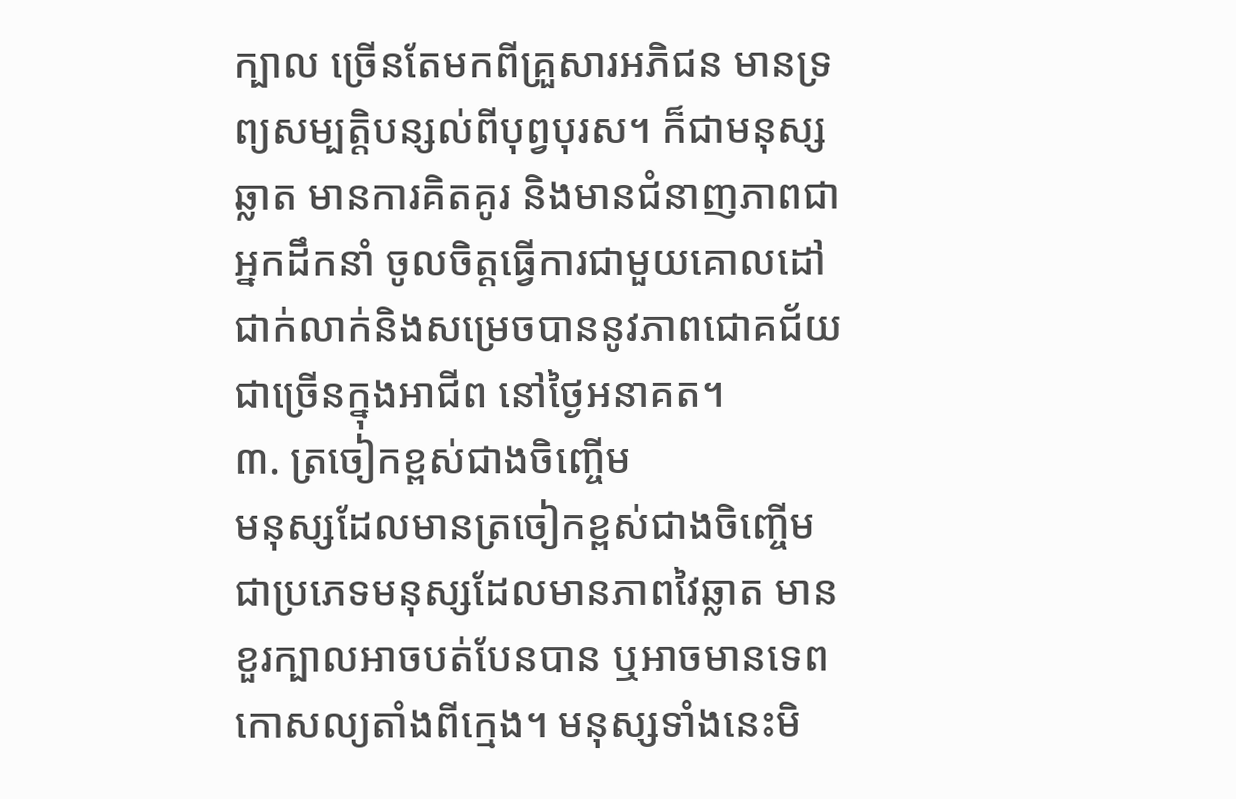ក្បាល ច្រើនតែមកពីគ្រួសារអភិជន មានទ្រព្យសម្បត្តិបន្សល់ពីបុព្វបុរស។ ក៏ជាមនុស្សឆ្លាត មានការគិតគូរ និងមានជំនាញភាពជាអ្នកដឹកនាំ ចូលចិត្តធ្វើការជាមួយគោលដៅជាក់លាក់និងសម្រេចបាននូវភាពជោគជ័យជាច្រើនក្នុងអាជីព នៅថ្ងៃអនាគត។
៣. ត្រចៀកខ្ពស់ជាងចិញ្ចើម
មនុស្សដែលមានត្រចៀកខ្ពស់ជាងចិញ្ចើម ជាប្រភេទមនុស្សដែលមានភាពវៃឆ្លាត មានខួរក្បាលអាចបត់បែនបាន ឬអាចមានទេពកោសល្យតាំងពីក្មេង។ មនុស្សទាំងនេះមិ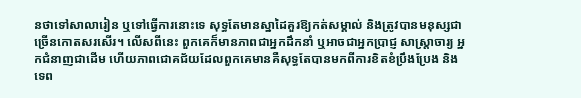នថាទៅសាលារៀន ឬទៅធ្វើការនោះទេ សុទ្ធតែមានស្នាដៃគួរឱ្យកត់សម្គាល់ និងត្រូវបានមនុស្សជាច្រើនកោតសរសើរ។ លើសពីនេះ ពួកគេក៏មានភាពជាអ្នកដឹកនាំ ឬអាចជាអ្នកប្រាជ្ញ សាស្រ្តាចារ្យ អ្នកជំនាញជាដើម ហើយភាពជោគជ័យដែលពួកគេមានគឺសុទ្ធតែបានមកពីការខិតខំប្រឹងប្រែង និងទេព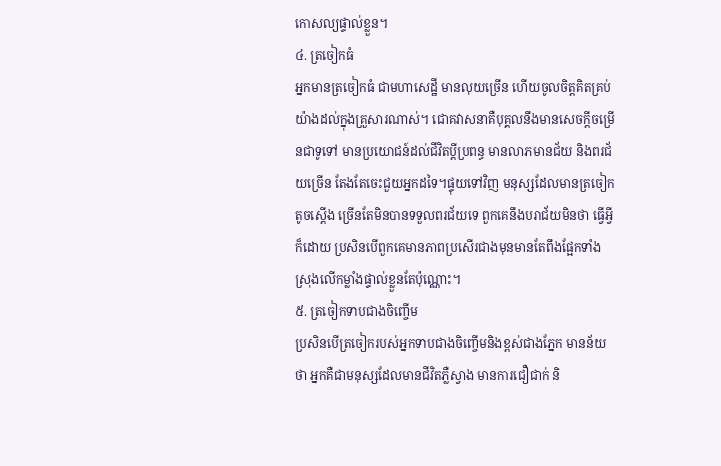កោសល្យផ្ទាល់ខ្លួន។
៤. ត្រចៀកធំ
អ្នកមានត្រចៀកធំ ជាមហាសេដ្ឋី មានលុយច្រើន ហើយចូលចិត្តគិតគ្រប់យ៉ាងដល់ក្នុងគ្រួសារណាស់។ ជោគវាសនាគឺបុគ្គលនឹងមានសេចក្តីចម្រើនជាទូទៅ មានប្រយោជន៍ដល់ជីវិតប្តីប្រពន្ធ មានលាភមានជ័យ និងពរជ័យច្រើន តែងតែចេះជួយអ្នកដទៃ។ផ្ទុយទៅវិញ មនុស្សដែលមានត្រចៀកតូចស្តើង ច្រើនតែមិនបានទទួលពរជ័យទេ ពួកគេនឹងបរាជ័យមិនថា ធ្វើអ្វីក៏ដោយ ប្រសិនបើពួកគេមានភាពប្រសើរជាងមុនមានតែពឹងផ្អែកទាំងស្រុងលើកម្លាំងផ្ទាល់ខ្លួនតែប៉ុណ្ណោះ។
៥. ត្រចៀកទាបជាងចិញ្ចើម
ប្រសិនបើត្រចៀករបស់អ្នកទាបជាងចិញ្ចើមនិងខ្ពស់ជាងភ្នែក មានន័យថា អ្នកគឺជាមនុស្សដែលមានជីវិតភ្លឺស្វាង មានការជឿជាក់ និ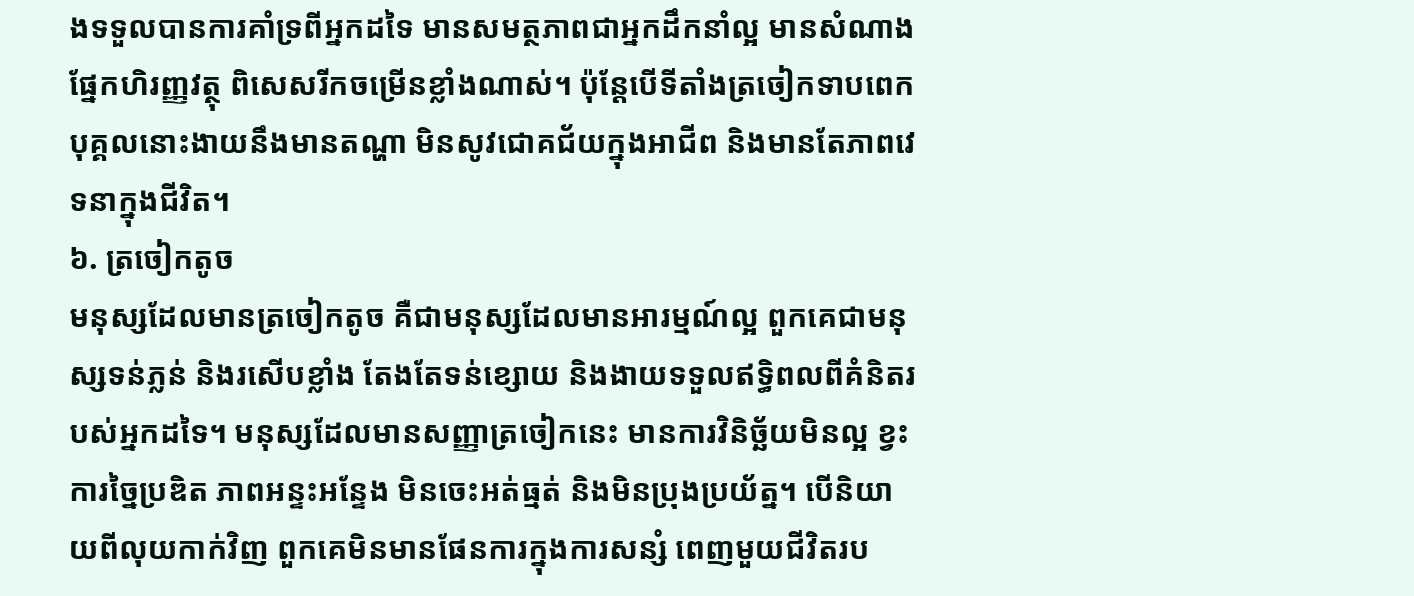ងទទួលបានការគាំទ្រពីអ្នកដទៃ មានសមត្ថភាពជាអ្នកដឹកនាំល្អ មានសំណាងផ្នែកហិរញ្ញវត្ថុ ពិសេសរីកចម្រើនខ្លាំងណាស់។ ប៉ុន្តែបើទីតាំងត្រចៀកទាបពេក បុគ្គលនោះងាយនឹងមានតណ្ហា មិនសូវជោគជ័យក្នុងអាជីព និងមានតែភាពវេទនាក្នុងជីវិត។
៦. ត្រចៀកតូច
មនុស្សដែលមានត្រចៀកតូច គឺជាមនុស្សដែលមានអារម្មណ៍ល្អ ពួកគេជាមនុស្សទន់ភ្លន់ និងរសើបខ្លាំង តែងតែទន់ខ្សោយ និងងាយទទួលឥទ្ធិពលពីគំនិតរបស់អ្នកដទៃ។ មនុស្សដែលមានសញ្ញាត្រចៀកនេះ មានការវិនិច្ឆ័យមិនល្អ ខ្វះការច្នៃប្រឌិត ភាពអន្ទះអន្ទែង មិនចេះអត់ធ្មត់ និងមិនប្រុងប្រយ័ត្ន។ បើនិយាយពីលុយកាក់វិញ ពួកគេមិនមានផែនការក្នុងការសន្សំ ពេញមួយជីវិតរប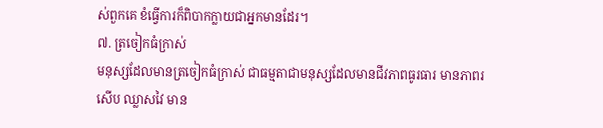ស់ពួកគេ ខំធ្វើការក៏ពិបាកក្លាយជាអ្នកមានដែរ។
៧. ត្រចៀកធំក្រាស់
មនុស្សដែលមានត្រចៀកធំក្រាស់ ជាធម្មតាជាមនុស្សដែលមានជីវភាពធូរធារ មានភាពរសើប ឈ្លាសវៃ មាន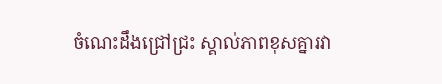ចំណេះដឹងជ្រៅជ្រះ ស្គាល់ភាពខុសគ្នារវា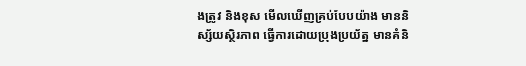ងត្រូវ និងខុស មើលឃើញគ្រប់បែបយ៉ាង មាននិស្ស័យស្ថិរភាព ធ្វើការដោយប្រុងប្រយ័ត្ន មានគំនិ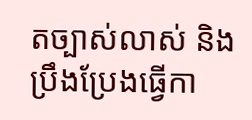តច្បាស់លាស់ និងប្រឹងប្រែងធ្វើកា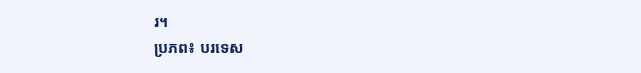រ។
ប្រភព៖ បរទេស